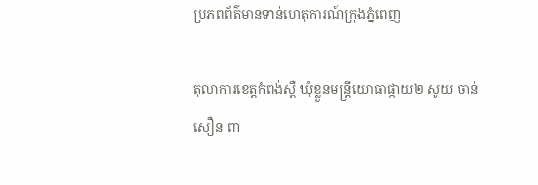ប្រភពព័ត៌មានទាន់ហេតុការណ៍ក្រុងភ្នំពេញ

តុលាការខេត្តកំពង់ស្ពឺ ឃុំខ្លួនមន្ត្រីយោធាផ្កាយ២ សូយ ចាន់សឿន ពា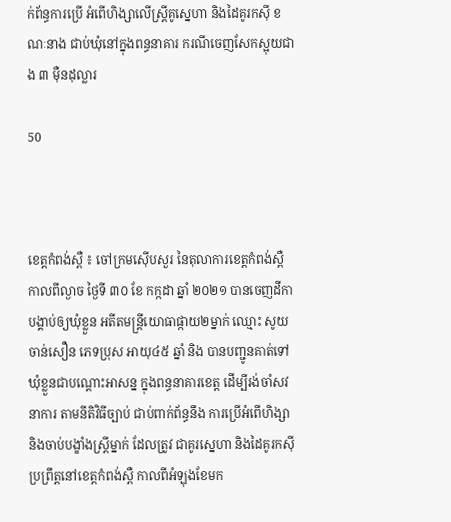ក់ព័ន្ធការប្រើ អំពើហិង្សាលើស្ត្រីគូស្នេហា និងដៃគូរកស៊ី ខណៈនាង ជាប់ឃុំនៅក្នុងពន្ធនាគារ ករណីចេញសែកស្អុយជាង ៣ ម៉ឺនដុល្លារ

50



ខេត្តកំពង់ស្ពឺ ៖ ចៅក្រមស៊ើបសួរ នៃតុលាការខេត្តកំពង់ស្ពឺ កាលពីល្ងាច ថ្ងៃទី ៣០ ខែ កក្កដា ឆ្នាំ ២០២១ បានចេញដីកា បង្គាប់ឲ្យឃុំខ្លួន អតីតមន្រ្តីយោធាផ្កាយ២ម្នាក់ ឈ្មោះ សូយ ចាន់សឿន ភេទប្រុស អាយុ៤៥ ឆ្នាំ និង បានបញ្ជូនគាត់ទៅឃុំខ្លួនជាបណ្ដោះអាសន្ន ក្នុងពន្ធនាគារខេត្ត ដើម្បីរង់ចាំសវនាការ តាមនីតិវិធីច្បាប់ ជាប់ពាក់ព័ន្ធនឹង ការប្រើអំពើហិង្សា និងចាប់បង្ខាំងស្រ្តីម្នាក់ ដែលត្រូវ ជាគូរស្នេហា និងដៃគូរកស៊ី ប្រព្រឹត្តនៅខេត្តកំពង់ស្ពឺ កាលពីអំឡុងខែមក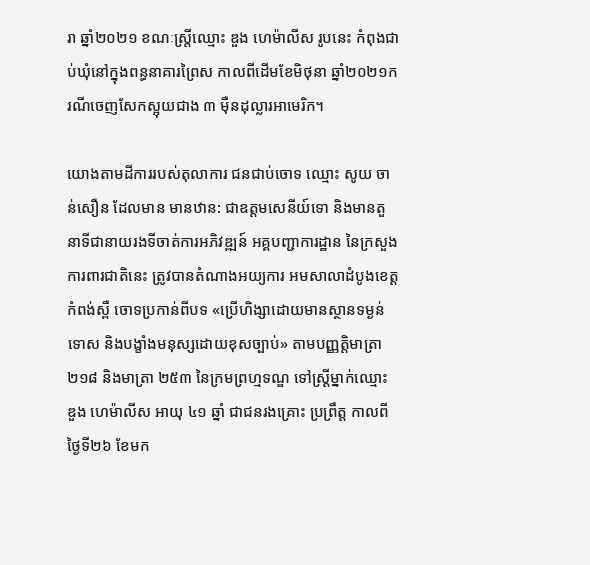រា ឆ្នាំ២០២១ ខណៈស្រ្តីឈ្មោះ ឌួង ហេម៉ាលីស រូបនេះ កំពុងជាប់ឃុំនៅក្នុងពន្ធនាគារព្រៃស កាលពីដើមខែមិថុនា ឆ្នាំ២០២១ករណីចេញសែកស្អុយជាង ៣ ម៉ឺនដុល្លារអាមេរិក។

យោងតាមដីការរបស់តុលាការ ជនជាប់ចោទ ឈ្មោះ សូយ ចាន់សឿន ដែលមាន មានឋាន: ជាឧត្តមសេនីយ៍ទោ និងមានតួនាទីជានាយរងទីចាត់ការអភិវឌ្ឍន៍ អគ្គបញ្ជាការដ្ឋាន នៃក្រសួងការពារជាតិនេះ ត្រូវបានតំណាងអយ្យការ អមសាលាដំបូងខេត្តកំពង់ស្ពឺ ចោទប្រកាន់ពីបទ «ប្រើហិង្សាដោយមានស្ថានទម្ងន់ទោស និងបង្ខាំងមនុស្សដោយខុសច្បាប់» តាមបញ្ញត្តិមាត្រា ២១៨ និងមាត្រា ២៥៣ នៃក្រមព្រហ្មទណ្ឌ ទៅស្រ្តីម្នាក់ឈ្មោះ ឌួង ហេម៉ាលីស អាយុ ៤១ ឆ្នាំ ជាជនរងគ្រោះ ប្រព្រឹត្ត កាលពីថ្ងៃទី២៦ ខែមក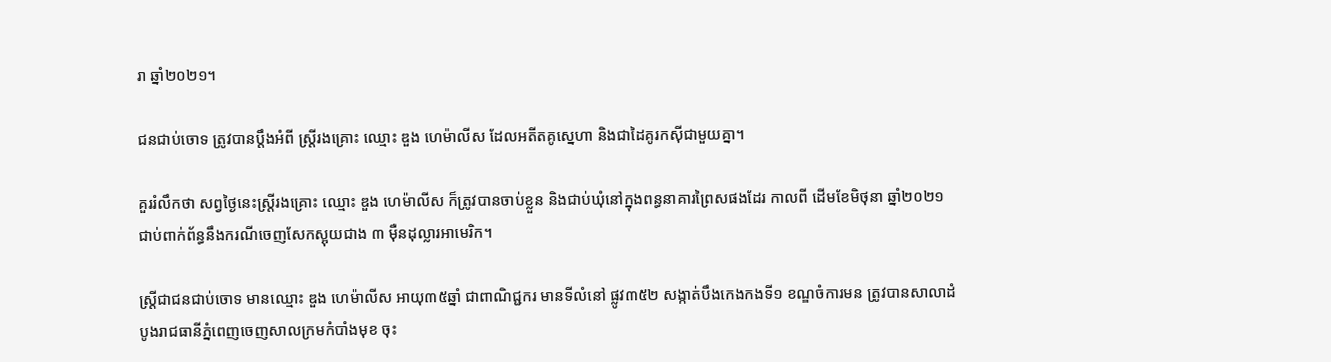រា ឆ្នាំ២០២១។

ជនជាប់ចោទ ត្រូវបានប្តឹងអំពី ស្រ្តីរងគ្រោះ ឈ្មោះ ឌួង ហេម៉ាលីស ដែលអតីតគូស្នេហា និងជាដៃគូរកស៊ីជាមួយគ្នា។

គួររំលឹកថា សព្វថ្ងៃនេះស្ត្រីរងគ្រោះ ឈ្មោះ ឌួង ហេម៉ាលីស ក៏ត្រូវបានចាប់ខ្លួន និងជាប់ឃុំនៅក្នុងពន្ធនាគារព្រៃសផងដែរ កាលពី ដើមខែមិថុនា ឆ្នាំ២០២១ ជាប់ពាក់ព័ន្ធនឹងករណីចេញសែកស្អុយជាង ៣ ម៉ឺនដុល្លារអាមេរិក។

ស្រ្តីជាជនជាប់ចោទ មានឈ្មោះ ឌួង ហេម៉ាលីស អាយុ៣៥ឆ្នាំ ជាពាណិជ្ជករ មានទីលំនៅ ផ្លូវ៣៥២ សង្កាត់បឹងកេងកងទី១ ខណ្ឌចំការមន ត្រូវបានសាលាដំបូងរាជធានីភ្នំពេញចេញសាលក្រមកំបាំងមុខ ចុះ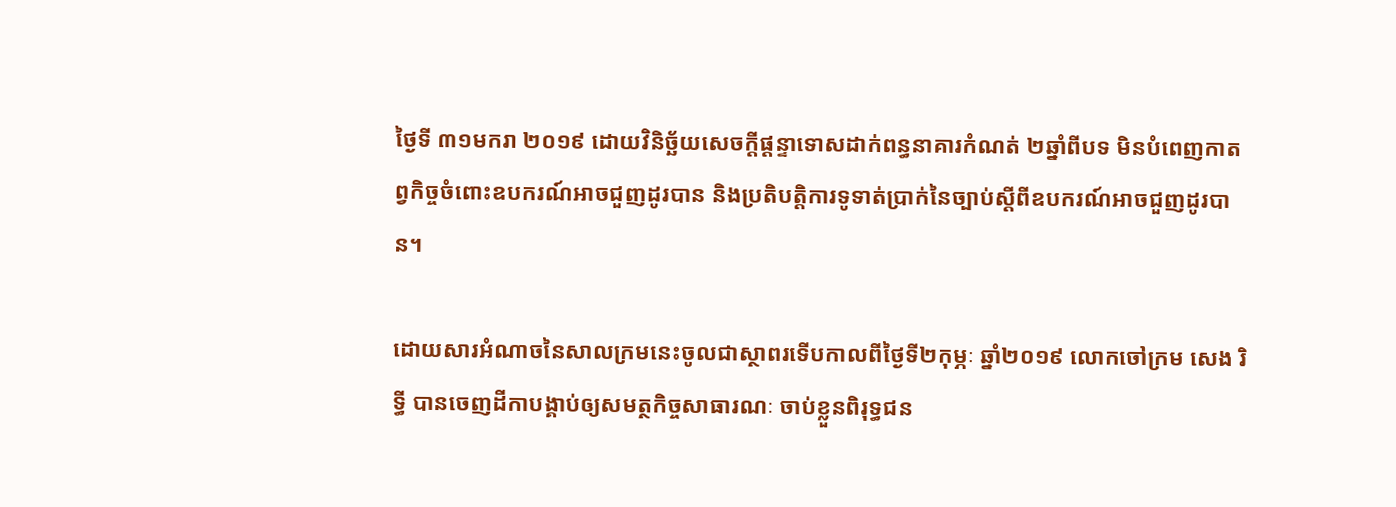ថ្ងៃទី ៣១មករា ២០១៩ ដោយវិនិច្ឆ័យសេចក្ដីផ្ដន្ទាទោសដាក់ពន្ធនាគារកំណត់ ២ឆ្នាំពីបទ មិនបំពេញកាតព្វកិច្ចចំពោះឧបករណ៍អាចជួញដូរបាន និងប្រតិបត្តិការទូទាត់ប្រាក់នៃច្បាប់ស្ដីពីឧបករណ៍អាចជួញដូរបាន។

ដោយសារអំណាចនៃសាលក្រមនេះចូលជាស្ថាពរទើបកាលពីថ្ងៃទី២កុម្ភៈ ឆ្នាំ២០១៩ លោកចៅក្រម សេង រិទ្ធី បានចេញដីកាបង្គាប់ឲ្យសមត្ថកិច្ចសាធារណៈ ចាប់ខ្លួនពិរុទ្ធជន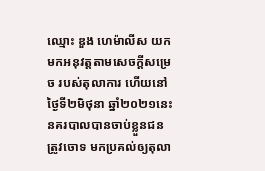ឈ្មោះ ឌួង ហេម៉ាលីស យកមកអនុវត្តតាមសេចក្ដីសម្រេច របស់តុលាការ ហើយនៅថ្ងៃទី២មិថុនា ឆ្នាំ២០២១នេះ នគរបាលបានចាប់ខ្លួនជនត្រូវចោទ មកប្រគល់ឲ្យតុលា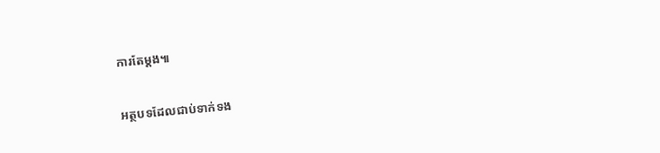ការតែម្ដង៕

អត្ថបទដែលជាប់ទាក់ទង